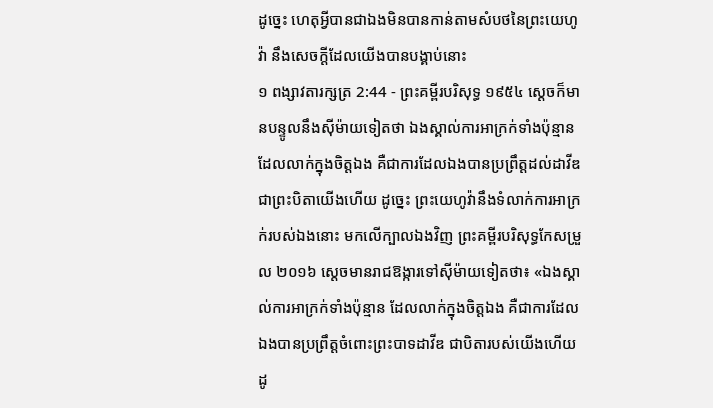ដូច្នេះ ហេតុអ្វីបានជាឯងមិនបានកាន់តាមសំបថនៃព្រះយេហូវ៉ា នឹងសេចក្ដីដែលយើងបានបង្គាប់នោះ
១ ពង្សាវតារក្សត្រ 2:44 - ព្រះគម្ពីរបរិសុទ្ធ ១៩៥៤ ស្តេចក៏មានបន្ទូលនឹងស៊ីម៉ាយទៀតថា ឯងស្គាល់ការអាក្រក់ទាំងប៉ុន្មាន ដែលលាក់ក្នុងចិត្តឯង គឺជាការដែលឯងបានប្រព្រឹត្តដល់ដាវីឌ ជាព្រះបិតាយើងហើយ ដូច្នេះ ព្រះយេហូវ៉ានឹងទំលាក់ការអាក្រក់របស់ឯងនោះ មកលើក្បាលឯងវិញ ព្រះគម្ពីរបរិសុទ្ធកែសម្រួល ២០១៦ ស្តេចមានរាជឱង្ការទៅស៊ីម៉ាយទៀតថា៖ «ឯងស្គាល់ការអាក្រក់ទាំងប៉ុន្មាន ដែលលាក់ក្នុងចិត្តឯង គឺជាការដែលឯងបានប្រព្រឹត្តចំពោះព្រះបាទដាវីឌ ជាបិតារបស់យើងហើយ ដូ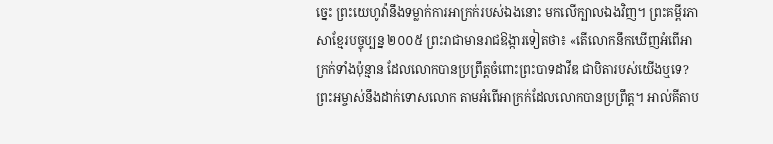ច្នេះ ព្រះយេហូវ៉ានឹងទម្លាក់ការអាក្រក់របស់ឯងនោះ មកលើក្បាលឯងវិញ។ ព្រះគម្ពីរភាសាខ្មែរបច្ចុប្បន្ន ២០០៥ ព្រះរាជាមានរាជឱង្ការទៀតថា៖ «តើលោកនឹកឃើញអំពើអាក្រក់ទាំងប៉ុន្មាន ដែលលោកបានប្រព្រឹត្តចំពោះព្រះបាទដាវីឌ ជាបិតារបស់យើងឬទេ? ព្រះអម្ចាស់នឹងដាក់ទោសលោក តាមអំពើអាក្រក់ដែលលោកបានប្រព្រឹត្ត។ អាល់គីតាប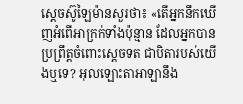ស្តេចស៊ូឡៃម៉ានសួរថា៖ «តើអ្នកនឹកឃើញអំពើអាក្រក់ទាំងប៉ុន្មាន ដែលអ្នកបានប្រព្រឹត្តចំពោះស្តេចទត ជាបិតារបស់យើងឬទេ? អុលឡោះតាអាឡានឹង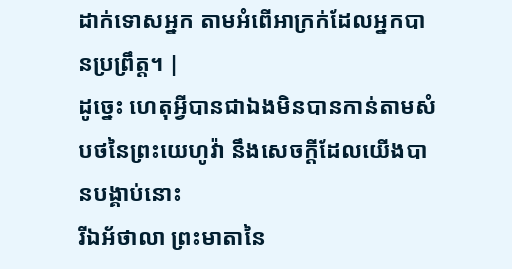ដាក់ទោសអ្នក តាមអំពើអាក្រក់ដែលអ្នកបានប្រព្រឹត្ត។ |
ដូច្នេះ ហេតុអ្វីបានជាឯងមិនបានកាន់តាមសំបថនៃព្រះយេហូវ៉ា នឹងសេចក្ដីដែលយើងបានបង្គាប់នោះ
រីឯអ័ថាលា ព្រះមាតានៃ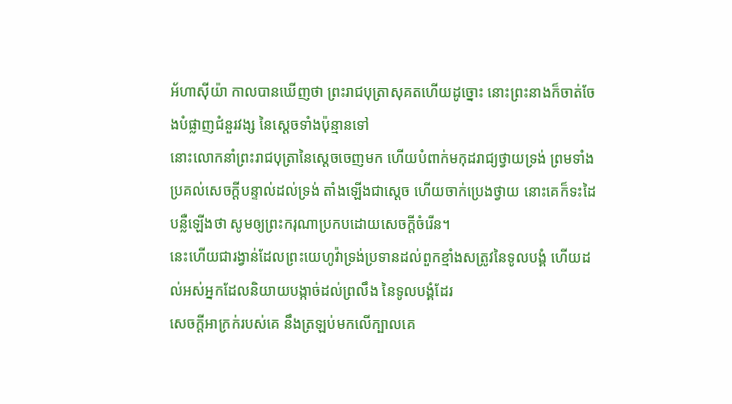អ័ហាស៊ីយ៉ា កាលបានឃើញថា ព្រះរាជបុត្រាសុគតហើយដូច្នោះ នោះព្រះនាងក៏ចាត់ចែងបំផ្លាញជំនួរវង្ស នៃស្តេចទាំងប៉ុន្មានទៅ
នោះលោកនាំព្រះរាជបុត្រានៃស្តេចចេញមក ហើយបំពាក់មកុដរាជ្យថ្វាយទ្រង់ ព្រមទាំងប្រគល់សេចក្ដីបន្ទាល់ដល់ទ្រង់ តាំងឡើងជាស្តេច ហើយចាក់ប្រេងថ្វាយ នោះគេក៏ទះដៃបន្លឺឡើងថា សូមឲ្យព្រះករុណាប្រកបដោយសេចក្ដីចំរើន។
នេះហើយជារង្វាន់ដែលព្រះយេហូវ៉ាទ្រង់ប្រទានដល់ពួកខ្មាំងសត្រូវនៃទូលបង្គំ ហើយដល់អស់អ្នកដែលនិយាយបង្កាច់ដល់ព្រលឹង នៃទូលបង្គំដែរ
សេចក្ដីអាក្រក់របស់គេ នឹងត្រឡប់មកលើក្បាលគេ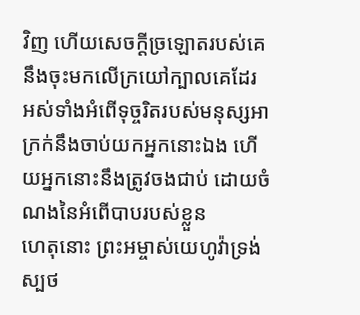វិញ ហើយសេចក្ដីច្រឡោតរបស់គេ នឹងចុះមកលើក្រយៅក្បាលគេដែរ
អស់ទាំងអំពើទុច្ចរិតរបស់មនុស្សអាក្រក់នឹងចាប់យកអ្នកនោះឯង ហើយអ្នកនោះនឹងត្រូវចងជាប់ ដោយចំណងនៃអំពើបាបរបស់ខ្លួន
ហេតុនោះ ព្រះអម្ចាស់យេហូវ៉ាទ្រង់ស្បថ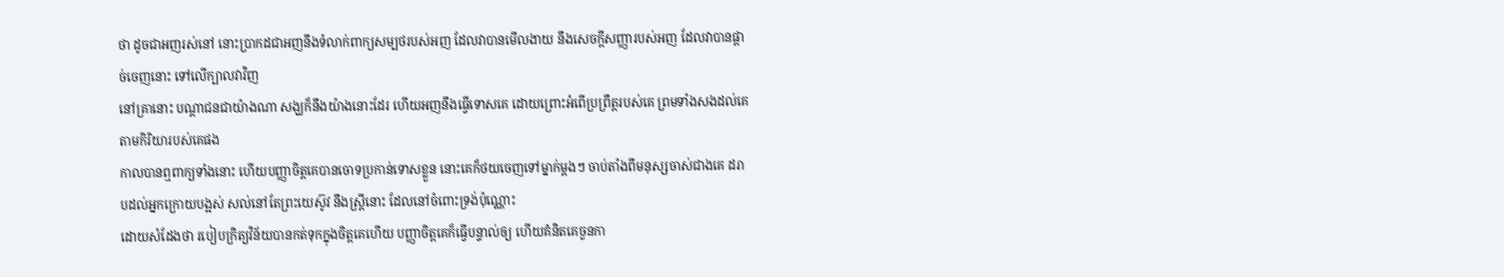ថា ដូចជាអញរស់នៅ នោះប្រាកដជាអញនឹងទំលាក់ពាក្យសម្បថរបស់អញ ដែលវាបានមើលងាយ នឹងសេចក្ដីសញ្ញារបស់អញ ដែលវាបានផ្តាច់ចេញនោះ ទៅលើក្បាលវាវិញ
នៅគ្រានោះ បណ្តាជនជាយ៉ាងណា សង្ឃក៏នឹងយ៉ាងនោះដែរ ហើយអញនឹងធ្វើទោសគេ ដោយព្រោះអំពើប្រព្រឹត្តរបស់គេ ព្រមទាំងសងដល់គេ តាមកិរិយារបស់គេផង
កាលបានឮពាក្យទាំងនោះ ហើយបញ្ញាចិត្តគេបានចោទប្រកាន់ទោសខ្លួន នោះគេក៏ថយចេញទៅម្នាក់ម្តងៗ ចាប់តាំងពីមនុស្សចាស់ជាងគេ ដរាបដល់អ្នកក្រោយបង្អស់ សល់នៅតែព្រះយេស៊ូវ នឹងស្ត្រីនោះ ដែលនៅចំពោះទ្រង់ប៉ុណ្ណោះ
ដោយសំដែងថា របៀបក្រិត្យវិន័យបានកត់ទុកក្នុងចិត្តគេហើយ បញ្ញាចិត្តគេក៏ធ្វើបន្ទាល់ឲ្យ ហើយគំនិតគេចួនកា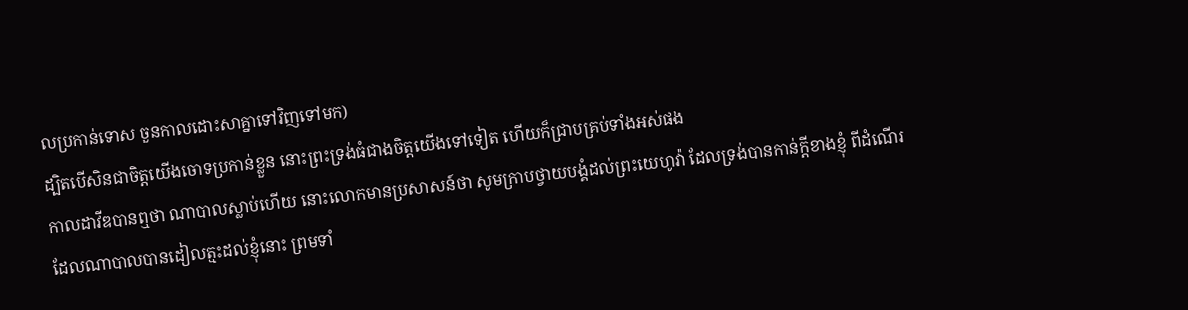លប្រកាន់ទោស ចួនកាលដោះសាគ្នាទៅវិញទៅមក)
ដ្បិតបើសិនជាចិត្តយើងចោទប្រកាន់ខ្លួន នោះព្រះទ្រង់ធំជាងចិត្តយើងទៅទៀត ហើយក៏ជ្រាបគ្រប់ទាំងអស់ផង
កាលដាវីឌបានឮថា ណាបាលស្លាប់ហើយ នោះលោកមានប្រសាសន៍ថា សូមក្រាបថ្វាយបង្គំដល់ព្រះយេហូវ៉ា ដែលទ្រង់បានកាន់ក្តីខាងខ្ញុំ ពីដំណើរដែលណាបាលបានដៀលត្មះដល់ខ្ញុំនោះ ព្រមទាំ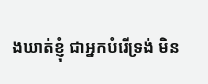ងឃាត់ខ្ញុំ ជាអ្នកបំរើទ្រង់ មិន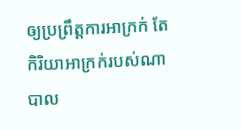ឲ្យប្រព្រឹត្តការអាក្រក់ តែកិរិយាអាក្រក់របស់ណាបាល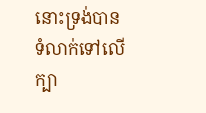នោះទ្រង់បានទំលាក់ទៅលើក្បា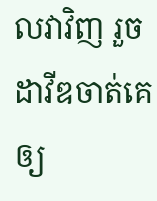លវាវិញ រួចដាវីឌចាត់គេឲ្យ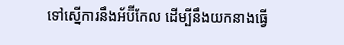ទៅស្នើការនឹងអ័ប៊ីកែល ដើម្បីនឹងយកនាងធ្វើ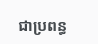ជាប្រពន្ធ